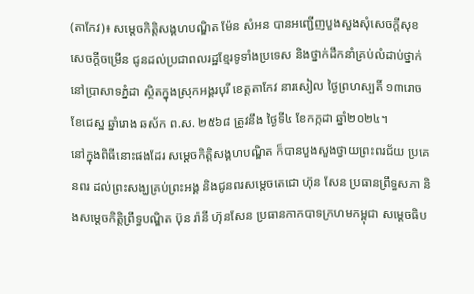(តាកែវ)៖ សម្តេចកិត្តិសង្គហបណ្ឌិត ម៉ែន សំអន បានអញ្ជើញបួងសួងសុំសេចក្តីសុខ សេចក្តីចម្រើន ជូនដល់ប្រជាពលរដ្ឋខ្មែរទូទាំងប្រទេស និងថ្នាក់ដឹកនាំគ្រប់លំដាប់ថ្នាក់ នៅប្រាសាទភ្នំដា ស្ថិតក្នុងស្រុកអង្គរបុរី ខេត្តតាកែវ នារសៀល ថ្ងៃព្រហស្បតិ៍ ១៣រោច ខែជេស្ឋ ឆ្នាំរោង ឆស័ក ព.ស. ២៥៦៨ ត្រូវនឹង ថ្ងៃទី៤ ខែកក្កដា ឆ្នាំ២០២៤។
នៅក្នុងពិធីនោះផងដែរ សម្តេចកិត្តិសង្គហបណ្ឌិត ក៏បានបួងសួងថ្វាយព្រះពរជ័យ ប្រគេនពរ ដល់ព្រះសង្ឃគ្រប់ព្រះអង្គ និងជូនពរសម្តេចតេជោ ហ៊ុន សែន ប្រធានព្រឹទ្ធសភា និងសម្តេចកិត្តិព្រឹទ្ធបណ្ឌិត ប៊ុន រ៉ានី ហ៊ុនសែន ប្រធានកាកបាទក្រហមកម្ពុជា សម្តេចធិប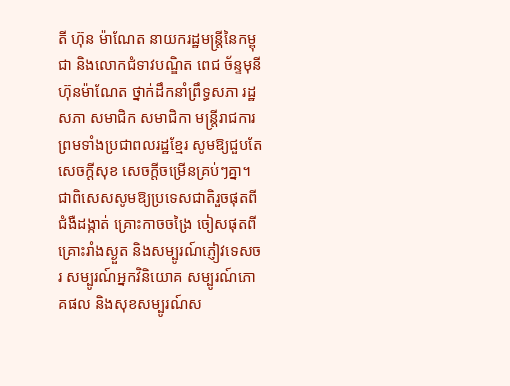តី ហ៊ុន ម៉ាណែត នាយករដ្ឋមន្ត្រីនៃកម្ពុជា និងលោកជំទាវបណ្ឌិត ពេជ ច័ន្ទមុនី ហ៊ុនម៉ាណែត ថ្នាក់ដឹកនាំព្រឹទ្ធសភា រដ្ឋសភា សមាជិក សមាជិកា មន្ត្រីរាជការ ព្រមទាំងប្រជាពលរដ្ឋខ្មែរ សូមឱ្យជួបតែសេចក្តីសុខ សេចក្តីចម្រើនគ្រប់ៗគ្នា។ ជាពិសេសសូមឱ្យប្រទេសជាតិរួចផុតពីជំងឺដង្កាត់ គ្រោះកាចចង្រៃ ចៀសផុតពី គ្រោះរាំងស្ងួត និងសម្បូរណ៍ភ្ញៀវទេសចរ សម្បូរណ៍អ្នកវិនិយោគ សម្បូរណ៍ភោគផល និងសុខសម្បូរណ៍ស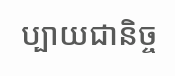ប្បាយជានិច្ច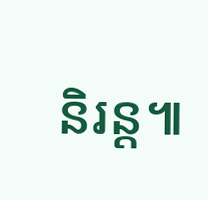និរន្ត៕